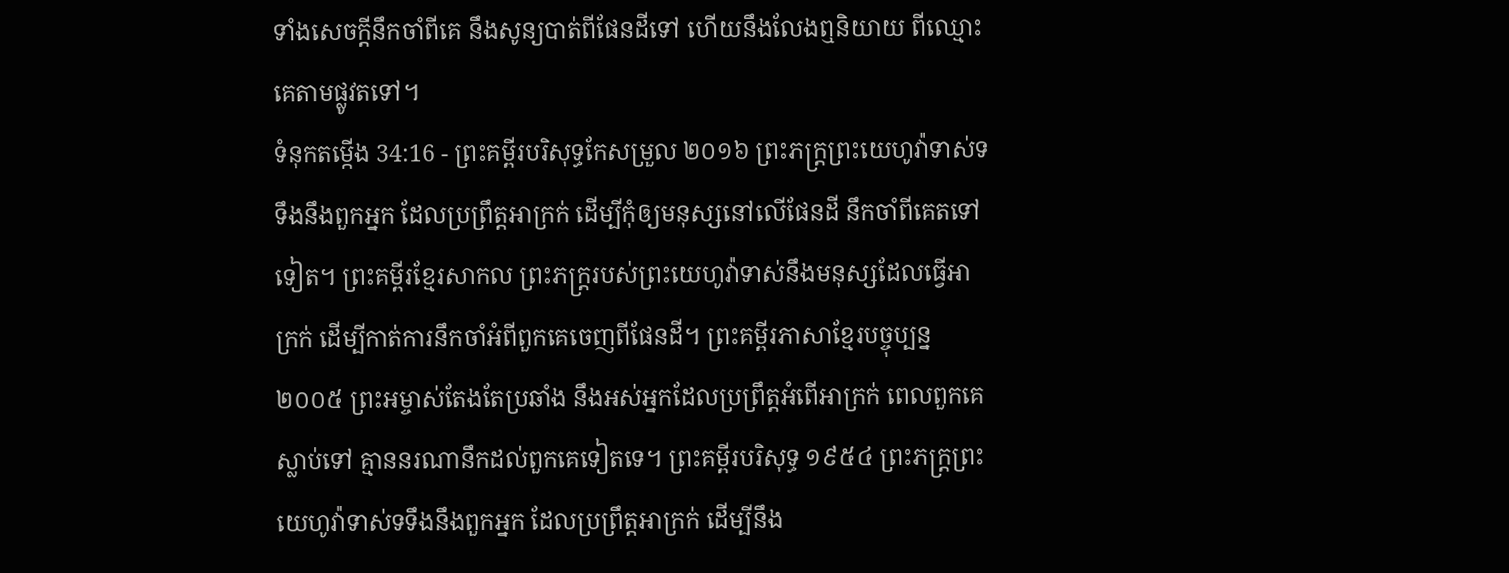ទាំងសេចក្ដីនឹកចាំពីគេ នឹងសូន្យបាត់ពីផែនដីទៅ ហើយនឹងលែងឮនិយាយ ពីឈ្មោះគេតាមផ្លូវតទៅ។
ទំនុកតម្កើង 34:16 - ព្រះគម្ពីរបរិសុទ្ធកែសម្រួល ២០១៦ ព្រះភក្ត្រព្រះយេហូវ៉ាទាស់ទទឹងនឹងពួកអ្នក ដែលប្រព្រឹត្តអាក្រក់ ដើម្បីកុំឲ្យមនុស្សនៅលើផែនដី នឹកចាំពីគេតទៅទៀត។ ព្រះគម្ពីរខ្មែរសាកល ព្រះភក្ត្ររបស់ព្រះយេហូវ៉ាទាស់នឹងមនុស្សដែលធ្វើអាក្រក់ ដើម្បីកាត់ការនឹកចាំអំពីពួកគេចេញពីផែនដី។ ព្រះគម្ពីរភាសាខ្មែរបច្ចុប្បន្ន ២០០៥ ព្រះអម្ចាស់តែងតែប្រឆាំង នឹងអស់អ្នកដែលប្រព្រឹត្តអំពើអាក្រក់ ពេលពួកគេស្លាប់ទៅ គ្មាននរណានឹកដល់ពួកគេទៀតទេ។ ព្រះគម្ពីរបរិសុទ្ធ ១៩៥៤ ព្រះភក្ត្រព្រះយេហូវ៉ាទាស់ទទឹងនឹងពួកអ្នក ដែលប្រព្រឹត្តអាក្រក់ ដើម្បីនឹង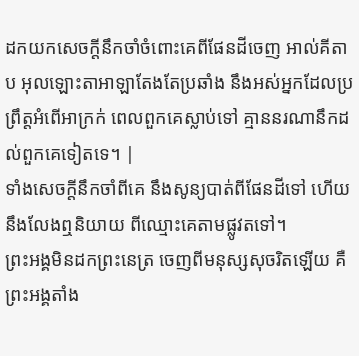ដកយកសេចក្ដីនឹកចាំចំពោះគេពីផែនដីចេញ អាល់គីតាប អុលឡោះតាអាឡាតែងតែប្រឆាំង នឹងអស់អ្នកដែលប្រព្រឹត្តអំពើអាក្រក់ ពេលពួកគេស្លាប់ទៅ គ្មាននរណានឹកដល់ពួកគេទៀតទេ។ |
ទាំងសេចក្ដីនឹកចាំពីគេ នឹងសូន្យបាត់ពីផែនដីទៅ ហើយនឹងលែងឮនិយាយ ពីឈ្មោះគេតាមផ្លូវតទៅ។
ព្រះអង្គមិនដកព្រះនេត្រ ចេញពីមនុស្សសុចរិតឡើយ គឺព្រះអង្គតាំង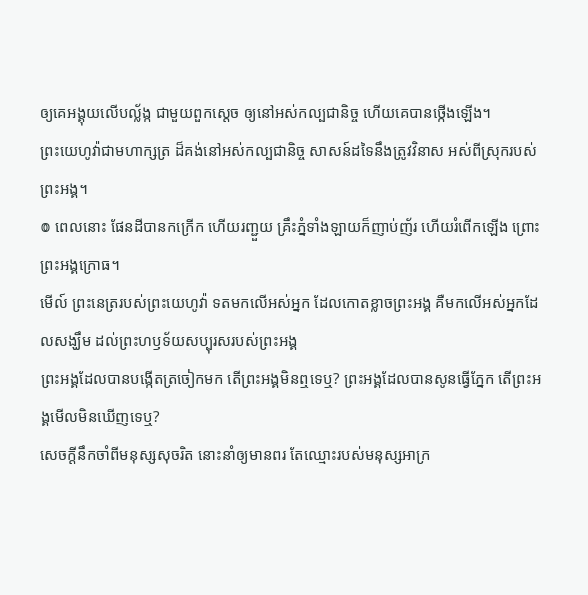ឲ្យគេអង្គុយលើបល្ល័ង្ក ជាមួយពួកស្តេច ឲ្យនៅអស់កល្បជានិច្ច ហើយគេបានថ្កើងឡើង។
ព្រះយេហូវ៉ាជាមហាក្សត្រ ដ៏គង់នៅអស់កល្បជានិច្ច សាសន៍ដទៃនឹងត្រូវវិនាស អស់ពីស្រុករបស់ព្រះអង្គ។
៙ ពេលនោះ ផែនដីបានកក្រើក ហើយរញ្ជួយ គ្រឹះភ្នំទាំងឡាយក៏ញាប់ញ័រ ហើយរំពើកឡើង ព្រោះព្រះអង្គក្រោធ។
មើល៍ ព្រះនេត្ររបស់ព្រះយេហូវ៉ា ទតមកលើអស់អ្នក ដែលកោតខ្លាចព្រះអង្គ គឺមកលើអស់អ្នកដែលសង្ឃឹម ដល់ព្រះហឫទ័យសប្បុរសរបស់ព្រះអង្គ
ព្រះអង្គដែលបានបង្កើតត្រចៀកមក តើព្រះអង្គមិនឮទេឬ? ព្រះអង្គដែលបានសូនធ្វើភ្នែក តើព្រះអង្គមើលមិនឃើញទេឬ?
សេចក្ដីនឹកចាំពីមនុស្សសុចរិត នោះនាំឲ្យមានពរ តែឈ្មោះរបស់មនុស្សអាក្រ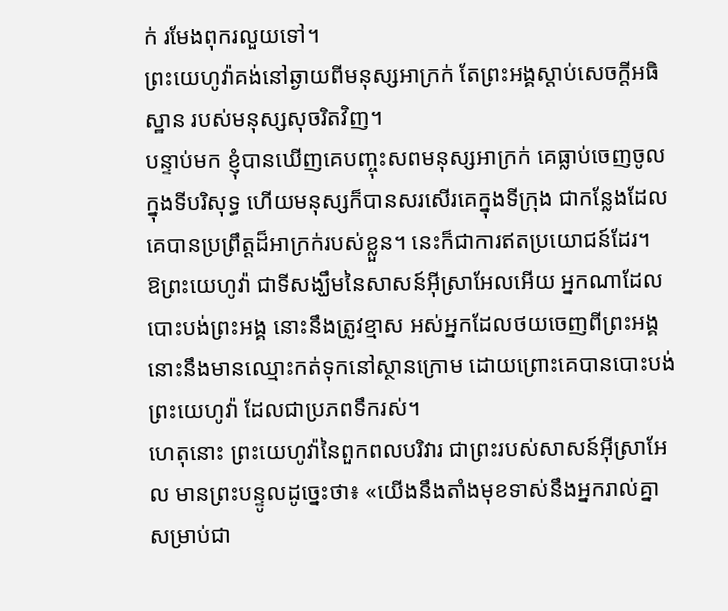ក់ រមែងពុករលួយទៅ។
ព្រះយេហូវ៉ាគង់នៅឆ្ងាយពីមនុស្សអាក្រក់ តែព្រះអង្គស្តាប់សេចក្ដីអធិស្ឋាន របស់មនុស្សសុចរិតវិញ។
បន្ទាប់មក ខ្ញុំបានឃើញគេបញ្ចុះសពមនុស្សអាក្រក់ គេធ្លាប់ចេញចូលក្នុងទីបរិសុទ្ធ ហើយមនុស្សក៏បានសរសើរគេក្នុងទីក្រុង ជាកន្លែងដែលគេបានប្រព្រឹត្តដ៏អាក្រក់របស់ខ្លួន។ នេះក៏ជាការឥតប្រយោជន៍ដែរ។
ឱព្រះយេហូវ៉ា ជាទីសង្ឃឹមនៃសាសន៍អ៊ីស្រាអែលអើយ អ្នកណាដែលបោះបង់ព្រះអង្គ នោះនឹងត្រូវខ្មាស អស់អ្នកដែលថយចេញពីព្រះអង្គ នោះនឹងមានឈ្មោះកត់ទុកនៅស្ថានក្រោម ដោយព្រោះគេបានបោះបង់ព្រះយេហូវ៉ា ដែលជាប្រភពទឹករស់។
ហេតុនោះ ព្រះយេហូវ៉ានៃពួកពលបរិវារ ជាព្រះរបស់សាសន៍អ៊ីស្រាអែល មានព្រះបន្ទូលដូច្នេះថា៖ «យើងនឹងតាំងមុខទាស់នឹងអ្នករាល់គ្នា សម្រាប់ជា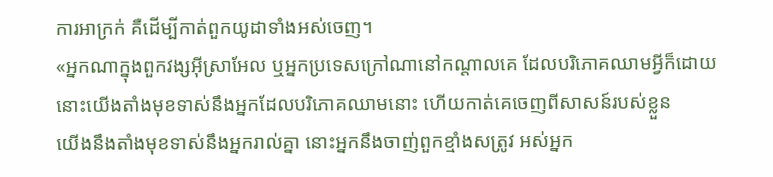ការអាក្រក់ គឺដើម្បីកាត់ពួកយូដាទាំងអស់ចេញ។
«អ្នកណាក្នុងពួកវង្សអ៊ីស្រាអែល ឬអ្នកប្រទេសក្រៅណានៅកណ្ដាលគេ ដែលបរិភោគឈាមអ្វីក៏ដោយ នោះយើងតាំងមុខទាស់នឹងអ្នកដែលបរិភោគឈាមនោះ ហើយកាត់គេចេញពីសាសន៍របស់ខ្លួន
យើងនឹងតាំងមុខទាស់នឹងអ្នករាល់គ្នា នោះអ្នកនឹងចាញ់ពួកខ្មាំងសត្រូវ អស់អ្នក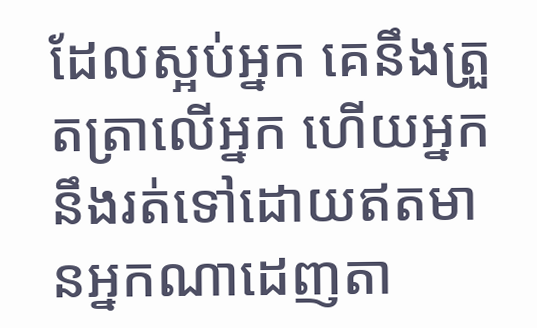ដែលស្អប់អ្នក គេនឹងត្រួតត្រាលើអ្នក ហើយអ្នកនឹងរត់ទៅដោយឥតមានអ្នកណាដេញតា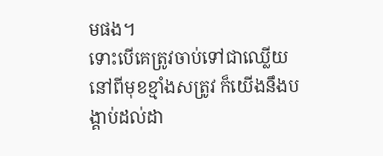មផង។
ទោះបើគេត្រូវចាប់ទៅជាឈ្លើយនៅពីមុខខ្មាំងសត្រូវ ក៏យើងនឹងបង្គាប់ដល់ដា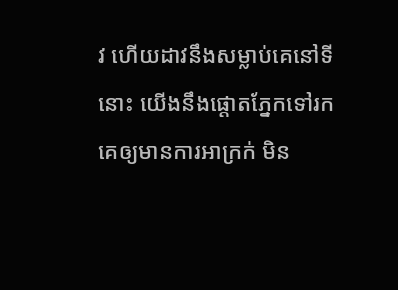វ ហើយដាវនឹងសម្លាប់គេនៅទីនោះ យើងនឹងផ្តោតភ្នែកទៅរកគេឲ្យមានការអាក្រក់ មិន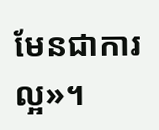មែនជាការល្អ»។